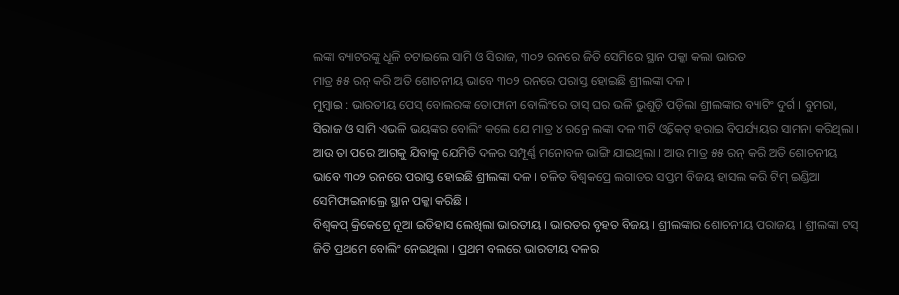ଲଙ୍କା ବ୍ୟାଟରଙ୍କୁ ଧୂଳି ଚଟାଇଲେ ସାମି ଓ ସିରାଜ, ୩୦୨ ରନରେ ଜିତି ସେମିରେ ସ୍ଥାନ ପକ୍କା କଲା ଭାରତ
ମାତ୍ର ୫୫ ରନ୍ କରି ଅତି ଶୋଚନୀୟ ଭାବେ ୩୦୨ ରନରେ ପରାସ୍ତ ହୋଇଛି ଶ୍ରୀଲଙ୍କା ଦଳ ।
ମୁମ୍ବାଇ : ଭାରତୀୟ ପେସ୍ ବୋଲରଙ୍କ ତୋଫାନୀ ବୋଲିଂରେ ତାସ୍ ଘର ଭଳି ଭୁଶୁଡ଼ି ପଡ଼ିଲା ଶ୍ରୀଲଙ୍କାର ବ୍ୟାଟିଂ ଦୁର୍ଗ । ବୁମରା, ସିରାଜ ଓ ସାମି ଏଭଳି ଭୟଙ୍କର ବୋଲିଂ କଲେ ଯେ ମାତ୍ର ୪ ରନ୍ରେ ଲଙ୍କା ଦଳ ୩ଟି ଓ୍ଵିକେଟ୍ ହରାଇ ବିପର୍ଯ୍ୟୟର ସାମନା କରିଥିଲା । ଆଉ ତା ପରେ ଆଗକୁ ଯିବାକୁ ଯେମିତି ଦଳର ସମ୍ପୂର୍ଣ୍ଣ ମନୋବଳ ଭାଙ୍ଗି ଯାଇଥିଲା । ଆଉ ମାତ୍ର ୫୫ ରନ୍ କରି ଅତି ଶୋଚନୀୟ ଭାବେ ୩୦୨ ରନରେ ପରାସ୍ତ ହୋଇଛି ଶ୍ରୀଲଙ୍କା ଦଳ । ଚଳିତ ବିଶ୍ୱକପ୍ରେ ଲଗାତର ସପ୍ତମ ବିଜୟ ହାସଲ କରି ଟିମ୍ ଇଣ୍ଡିଆ ସେମିଫାଇନାଲ୍ରେ ସ୍ଥାନ ପକ୍କା କରିଛି ।
ବିଶ୍ୱକପ୍ କ୍ରିକେଟ୍ରେ ନୂଆ ଇତିହାସ ଲେଖିଲା ଭାରତୀୟ । ଭାରତର ବୃହତ ବିଜୟ । ଶ୍ରୀଲଙ୍କାର ଶୋଚନୀୟ ପରାଜୟ । ଶ୍ରୀଲଙ୍କା ଟସ୍ ଜିତି ପ୍ରଥମେ ବୋଲିଂ ନେଇଥିଲା । ପ୍ରଥମ ବଲରେ ଭାରତୀୟ ଦଳର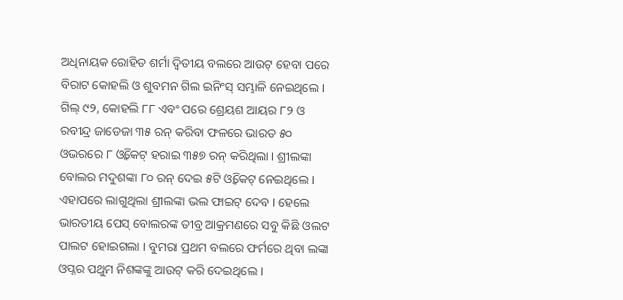ଅଧିନାୟକ ରୋହିତ ଶର୍ମା ଦ୍ୱିତୀୟ ବଲରେ ଆଉଟ୍ ହେବା ପରେ ବିରାଟ କୋହଲି ଓ ଶୁବମନ ଗିଲ ଇନିଂସ୍ ସମ୍ଭାଳି ନେଇଥିଲେ । ଗିଲ୍ ୯୨, କୋହଲି ୮୮ ଏବଂ ପରେ ଶ୍ରେୟଶ ଆୟର ୮୨ ଓ ରବୀନ୍ଦ୍ର ଜାଡେଜା ୩୫ ରନ୍ କରିବା ଫଳରେ ଭାରତ ୫୦ ଓଭରରେ ୮ ଓ୍ଵିକେଟ୍ ହରାଇ ୩୫୭ ରନ୍ କରିଥିଲା । ଶ୍ରୀଲଙ୍କା ବୋଲର ମଦୁଶଙ୍କା ୮୦ ରନ୍ ଦେଇ ୫ଟି ଓ୍ଵିକେଟ୍ ନେଇଥିଲେ ।
ଏହାପରେ ଲାଗୁଥିଲା ଶ୍ରୀଲଙ୍କା ଭଲ ଫାଇଟ୍ ଦେବ । ହେଲେ ଭାରତୀୟ ପେସ୍ ବୋଲରଙ୍କ ତୀବ୍ର ଆକ୍ରମଣରେ ସବୁ କିଛି ଓଲଟ ପାଲଟ ହୋଇଗଲା । ବୁମରା ପ୍ରଥମ ବଲରେ ଫର୍ମରେ ଥିବା ଲଙ୍କା ଓପ୍ନର ପଥୁମ ନିଶଙ୍କଙ୍କୁ ଆଉଟ୍ କରି ଦେଇଥିଲେ ।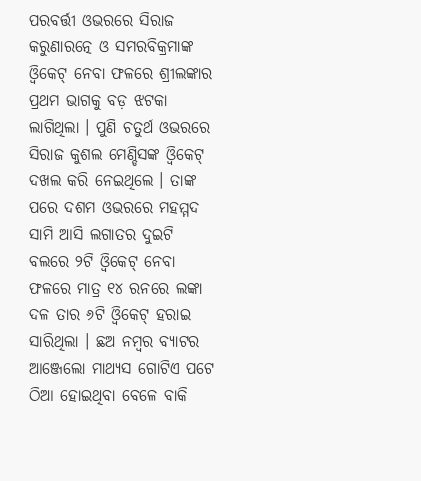ପରବର୍ତ୍ତୀ ଓଭରରେ ସିରାଜ କରୁଣାରତ୍ନେ ଓ ସମରବିକ୍ରମାଙ୍କ ଓ୍ଵିକେଟ୍ ନେବା ଫଳରେ ଶ୍ରୀଲଙ୍କାର ପ୍ରଥମ ଭାଗକୁ ବଡ଼ ଝଟକା ଲାଗିଥିଲା । ପୁଣି ଚତୁର୍ଥ ଓଭରରେ ସିରାଜ କୁଶଲ ମେଣ୍ଡିସଙ୍କ ଓ୍ଵିକେଟ୍ ଦଖଲ କରି ନେଇଥିଲେ । ତାଙ୍କ ପରେ ଦଶମ ଓଭରରେ ମହମ୍ମଦ ସାମି ଆସି ଲଗାତର ଦୁଇଟି ବଲରେ ୨ଟି ଓ୍ଵିକେଟ୍ ନେବା ଫଳରେ ମାତ୍ର ୧୪ ରନରେ ଲଙ୍କା ଦଳ ତାର ୬ଟି ଓ୍ଵିକେଟ୍ ହରାଇ ସାରିଥିଲା । ଛଅ ନମ୍ବର ବ୍ୟାଟର ଆଞ୍ଜେଲୋ ମାଥ୍ୟସ ଗୋଟିଏ ପଟେ ଠିଆ ହୋଇଥିବା ବେଳେ ବାକି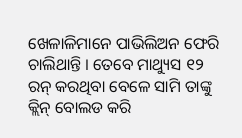ଖେଳାଳିମାନେ ପାଭିଲିଅନ ଫେରି ଚାଲିଥାନ୍ତି । ତେବେ ମାଥ୍ୟୁସ ୧୨ ରନ୍ କରଥିବା ବେଳେ ସାମି ତାଙ୍କୁ କ୍ଲିନ୍ ବୋଲଡ କରି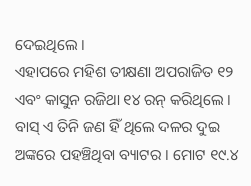ଦେଇଥିଲେ ।
ଏହାପରେ ମହିଶ ତୀକ୍ଷଣା ଅପରାଜିତ ୧୨ ଏବଂ କାସୁନ ରଜିଥା ୧୪ ରନ୍ କରିଥିଲେ । ବାସ୍ ଏ ତିନି ଜଣ ହିଁ ଥିଲେ ଦଳର ଦୁଇ ଅଙ୍କରେ ପହଞ୍ଚିଥିବା ବ୍ୟାଟର । ମୋଟ ୧୯.୪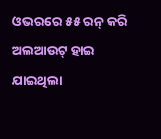ଓଭରରେ ୫୫ ରନ୍ କରି ଅଲଆଉଟ୍ ହାଇ ଯାଇଥିଲା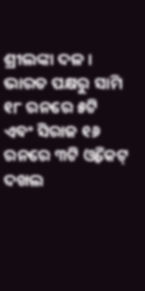ଶ୍ରୀଲଙ୍କା ଦଳ । ଭାରତ ପକ୍ଷରୁ ସାମି ୧୮ ରନରେ ୫ଟି ଏବଂ ସିରାଜ ୧୬ ରନରେ ୩ଟି ଓ୍ଵିକେଟ୍ ଦଖଲ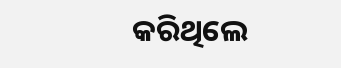କରିଥିଲେ